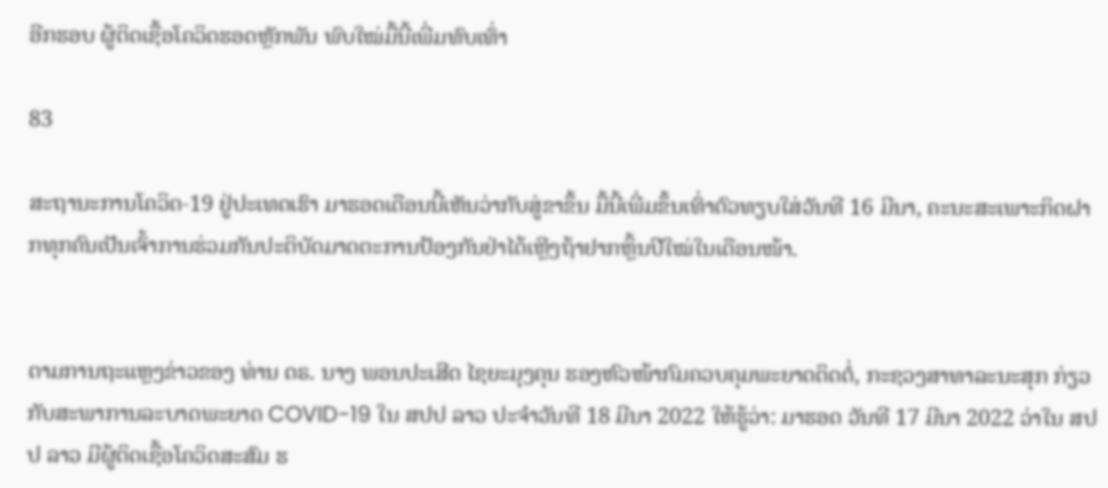ອີກຮອບ ຜູ້ຕິດເຊື້ອໂຄວິດຮອດຫຼັກພັນ ພົບໃໝ່ມື້ນີ້ເພີ່ມທົບເທົ່າ

83

ສະຖານະການໂຄວິດ-19 ຢູ່ປະເທດເຮົາ ມາຮອດເດືອນນີ້ເຫັນວ່າກັບສູ່ຂາຂຶ້ນ ມື້ນີ້ເພີ່ມຂຶ້ນເທົ່າຕົວທຽບໃສ່ວັນທີ 16 ມີນາ, ຄະນະສະເພາະກິດຝາກທຸກຄົນເປັນເຈົ້າການຮ່ວມກັນປະຕິບັດມາດຕະການປ້ອງກັນຢ່າໄດ້ເຫຼີງຖ້າຢາກຫຼິ້ນປີໃໝ່ໃນເດືອນໜ້າ.


ຕາມການຖະແຫຼງຂ່າວຂອງ ທ່ານ ດຣ. ນາງ ພອນປະເສີດ ໄຊຍະມຸງຄຸນ ຮອງຫົວໜ້າກົມຄວບຄຸມພະຍາດຕິດຕໍ່, ກະຊວງສາທາລະນະສຸກ ກ່ຽວກັບສະພາການລະບາດພະຍາດ COVID-19 ໃນ ສປປ ລາວ ປະຈໍາວັນທີ 18 ມີນາ 2022 ໃຫ້ຮູ້ວ່າ: ມາຮອດ ວັນທີ 17 ມີນາ 2022 ວ່າໃນ ສປປ ລາວ ມີຜູ້ຕິດເຊື້ອໂຄວິດສະສົມ ຮ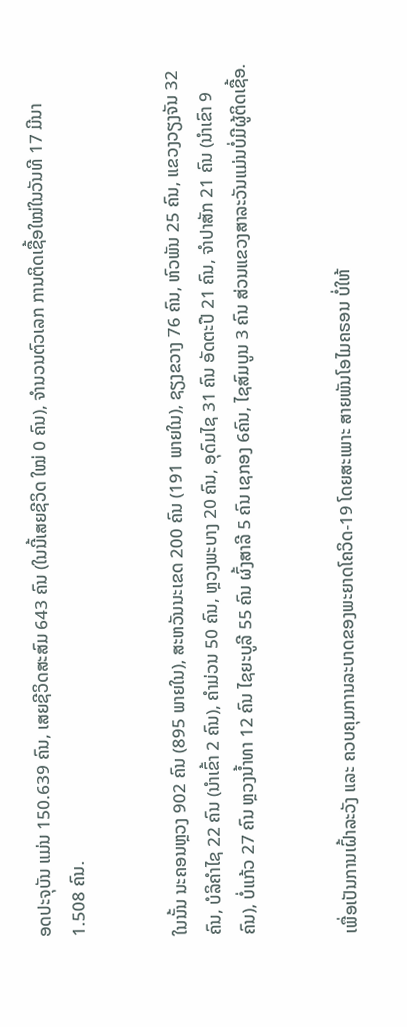ອດປະຈຸບັນ ແມ່ນ 150.639 ຄົນ, ເສຍຊີວິດສະສົມ 643 ຄົນ (ໃນນີ້ເສຍຊີວິດ ໃໝ່ 0 ຄົນ), ຈຳນວນຕົວເລກ ການຕິດເຊື້ອໃໝ່ໃນວັນທີ 17 ມີນາ 1.508 ຄົນ.


ໃນນັ້ນ ນະຄອນຫຼວງ 902 ຄົນ (895 ພາຍໃນ), ສະຫວັນນະເຂດ 200 ຄົນ (191 ພາຍໃນ), ຊຽງຂວາງ 76 ຄົນ, ຫົວພັນ 25 ຄົນ, ແຂວງວຽງຈັນ 32 ຄົນ, ບໍລິຄໍາໄຊ 22 ຄົນ (ນໍາເຂົ້າ 2 ຄົນ), ຄໍາມ່ວນ 50 ຄົນ, ຫຼວງພະບາງ 20 ຄົນ, ອຸດົມໄຊ 31 ຄົນ ອັດຕະປື 21 ຄົນ, ຈໍາປາສັກ 21 ຄົນ (ນໍາເຂົາ 9 ຄົນ), ບໍ່ແກ້ວ 27 ຄົນ ຫຼວງນໍ້າທາ 12 ຄົນ ໄຊຍະບູລີ 55 ຄົນ ຜົ້ງສາລີ 5 ຄົນ ເຊກອງ 6ຄົນ, ໄຊສົມບູນ 3 ຄົນ ສ່ວນແຂວງສາລະວັນແມ່ນບໍ່ມີຜູ້ຕິດເຊື້ອ.


ເພື່ອເປັນການເຝົ້າລະວັງ ແລະ ຄວບຄຸມການລະບາດຂອງພະຍາດໂຄວິດ-19 ໂດຍສະເພາະ ສາຍພັນໂອໄມຄຣອນ ບໍ່ໃຫ້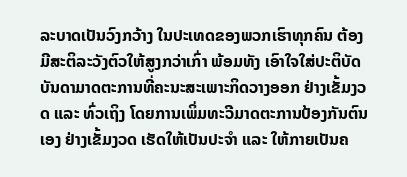ລະບາດເປັນວົງກວ້າງ ໃນປະເທດຂອງພວກເຮົາທຸກຄົນ ຕ້ອງມີສະຕິລະວັງຕົວໃຫ້ສູງກວ່າເກົ່າ ພ້ອມທັງ ເອົາໃຈໃສ່ປະຕິບັດບັນດາມາດຕະການທີ່ຄະນະສະເພາະກິດວາງອອກ ຢ່າງເຂັ້ມງວດ ແລະ ທົ່ວເຖິງ ໂດຍການເພິ່ມທະວີມາດຕະການປ້ອງກັນຕົນເອງ ຢ່າງເຂັ້ມງວດ ເຮັດໃຫ້ເປັນປະຈຳ ແລະ ໃຫ້ກາຍເປັນຄ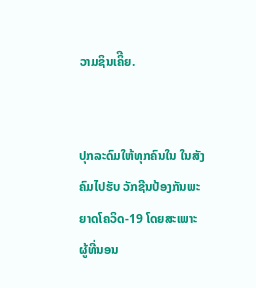ວາມຊິນເຄິີຍ.


ປຸກລະດົມໃຫ້ທຸກຄົນໃນ ໃນສັງຄົມໄປຮັບ ວັກຊີນປ້ອງກັນພະຍາດໂຄວິດ-19 ໂດຍສະເພາະ ຜູ້ທີ່ນອນ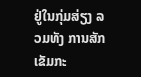ຢູ່ໃນກຸ່ມສ່ຽງ ລວມທັງ ການສັກເຂັມກະ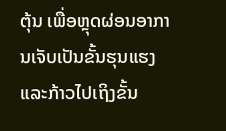ຕຸ້ນ ເພື່ອຫຼຸດຜ່ອນອາການເຈັບເປັນຂັ້ນຮຸນແຮງ ແລະກ້າວໄປເຖິງຂັ້ນ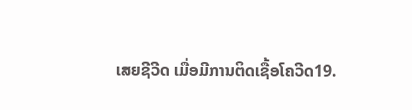ເສຍຊີວີດ ເມື່ອມີການຕິດເຊື້ອໂຄວີດ19.